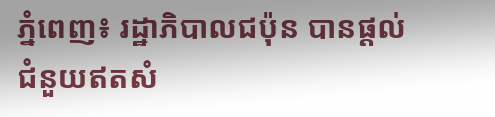ភ្នំពេញ៖ រដ្ឋាភិបាលជប៉ុន បានផ្ដល់ជំនួយឥតសំ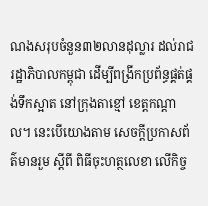ណងសរុបចំនួន៣២លានដុល្លារ ដល់រាជរដ្ឋាភិបាលកម្ពុជា ដើម្បីពង្រីកប្រព័ន្ធផ្គត់ផ្គង់ទឹកស្អាត នៅក្រុងតាខ្មៅ ខេត្តកណ្ដាល។ នេះបើយោងតាម សេចក្តីប្រកាសព័ត៌មានរួម ស្តីពី ពិធីចុះហត្ថលេខា លើកិច្ច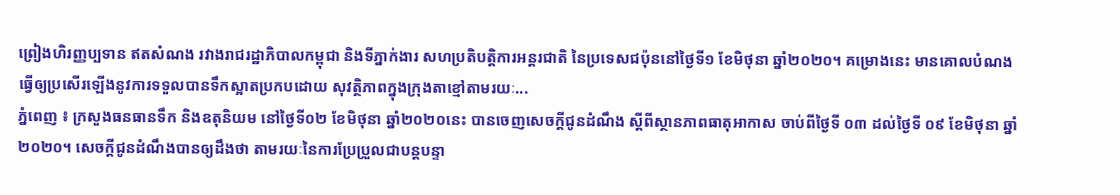ព្រៀងហិរញ្ញប្បទាន ឥតសំណង រវាងរាជរដ្ឋាភិបាលកម្ពុជា និងទីភ្នាក់ងារ សហប្រតិបត្តិការអន្តរជាតិ នៃប្រទេសជប៉ុននៅថ្ងៃទី១ ខែមិថុនា ឆ្នាំ២០២០។ គម្រោងនេះ មានគោលបំណងធ្វើឲ្យប្រសើរឡើងនូវការទទួលបានទឹកស្អាតប្រកបដោយ សុវត្ថិភាពក្នុងក្រុងតាខ្មៅតាមរយៈ...
ភ្នំពេញ ៖ ក្រសួងធនធានទឹក និងឧតុនិយម នៅថ្ងៃទី០២ ខែមិថុនា ឆ្នាំ២០២០នេះ បានចេញសេចក្តីជូនដំណឹង ស្តីពីស្ថានភាពធាតុអាកាស ចាប់ពីថ្ងៃទី ០៣ ដល់ថ្ងៃទី ០៩ ខែមិថុនា ឆ្នាំ ២០២០។ សេចក្តីជូនដំណឹងបានឲ្យដឹងថា តាមរយៈនៃការប្រែប្រួលជាបន្តបន្ទា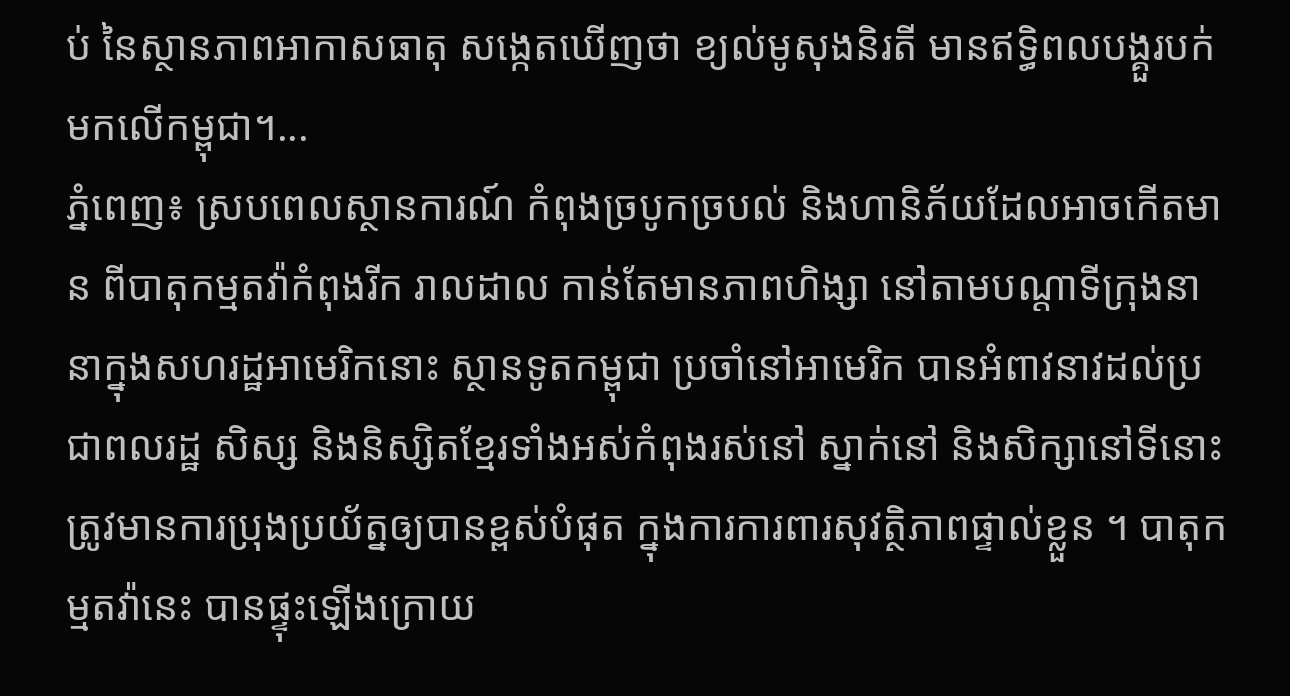ប់ នៃស្ថានភាពអាកាសធាតុ សង្កេតឃើញថា ខ្យល់មូសុងនិរតី មានឥទ្ធិពលបង្គួរបក់មកលើកម្ពុជា។...
ភ្នំពេញ៖ ស្របពេលស្ថានការណ៍ កំពុងច្របូកច្របល់ និងហានិភ័យដែលអាចកើតមាន ពីបាតុកម្មតវ៉ាកំពុងរីក រាលដាល កាន់តែមានភាពហិង្សា នៅតាមបណ្ដាទីក្រុងនានាក្នុងសហរដ្ឋអាមេរិកនោះ ស្ថានទូតកម្ពុជា ប្រចាំនៅអាមេរិក បានអំពាវនាវដល់ប្រជាពលរដ្ឋ សិស្ស និងនិស្សិតខ្មែរទាំងអស់កំពុងរស់នៅ ស្នាក់នៅ និងសិក្សានៅទីនោះ ត្រូវមានការប្រុងប្រយ័ត្នឲ្យបានខ្ពស់បំផុត ក្នុងការការពារសុវត្ថិភាពផ្ទាល់ខ្លួន ។ បាតុកម្មតវ៉ានេះ បានផ្ទុះឡើងក្រោយ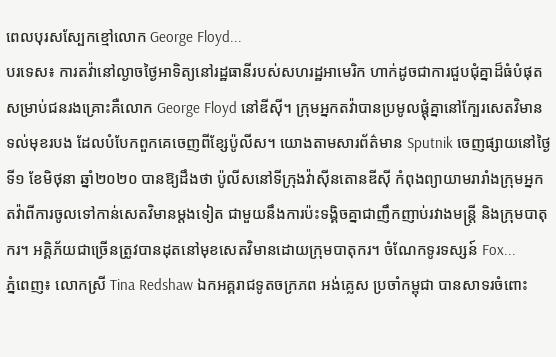ពេលបុរសស្បែកខ្មៅលោក George Floyd...
បរទេស៖ ការតវ៉ានៅល្ងាចថ្ងៃអាទិត្យនៅរដ្ឋធានីរបស់សហរដ្ឋអាមេរិក ហាក់ដូចជាការជួបជុំគ្នាដ៏ធំបំផុតសម្រាប់ជនរងគ្រោះគឺលោក George Floyd នៅឌីស៊ី។ ក្រុមអ្នកតវ៉ាបានប្រមូលផ្តុំគ្នានៅក្បែរសេតវិមាន ទល់មុខរបង ដែលបំបែកពួកគេចេញពីខ្សែប៉ូលីស។ យោងតាមសារព័ត៌មាន Sputnik ចេញផ្សាយនៅថ្ងៃទី១ ខែមិថុនា ឆ្នាំ២០២០ បានឱ្យដឹងថា ប៉ូលីសនៅទីក្រុងវ៉ាស៊ីនតោនឌីស៊ី កំពុងព្យាយាមរារាំងក្រុមអ្នកតវ៉ាពីការចូលទៅកាន់សេតវិមានម្តងទៀត ជាមួយនឹងការប៉ះទង្គិចគ្នាជាញឹកញាប់រវាងមន្រ្តី និងក្រុមបាតុករ។ អគ្គិភ័យជាច្រើនត្រូវបានដុតនៅមុខសេតវិមានដោយក្រុមបាតុករ។ ចំណែកទូរទស្សន៍ Fox...
ភ្នំពេញ៖ លោកស្រី Tina Redshaw ឯកអគ្គរាជទូតចក្រភព អង់គ្លេស ប្រចាំកម្ពុជា បានសាទរចំពោះ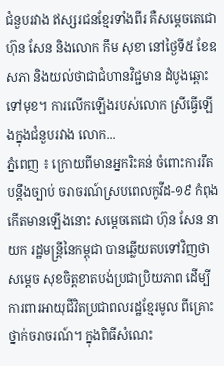ជំនួបរវាង ឥស្សរជនខ្មែរទាំងពីរ គឺសម្តេចតេជោ ហ៊ុន សែន និងលោក កឹម សុខា នៅថ្ងៃទី៥ ខែឧសភា និងយល់ថាជាជំហានវិជ្ជមាន ដំបូងឆ្ពោះទៅមុខ។ ការលើកឡើងរបស់លោក ស្រីធ្វើឡើងក្នុងជំនួបរវាង លោក...
ភ្នំពេញ ៖ ក្រោយពីមានអ្នករិះគន់ ចំពោះការរឹតបន្ដឹងច្បាប់ ចរាចរណ៍ស្របពេលកូវីដ-១៩ កំពុងកើតមានឡើងនោះ សម្ដេចតេជោ ហ៊ុន សែន នាយក រដ្ឋមន្ដ្រីនៃកម្ពុជា បានឆ្លើយតបទៅវិញថា សម្ដេច សុខចិត្តខាតបង់ប្រជាប្រិយភាព ដើម្បីការពារអាយុជីវិតប្រជាពលរដ្ឋខ្មែរមូល ពីគ្រោះថ្នាក់ចរាចរណ៍។ ក្នុងពិធីសំណេះ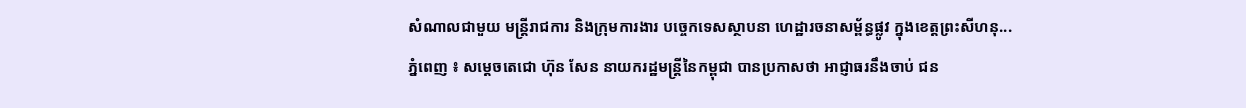សំណាលជាមួយ មន្ត្រីរាជការ និងក្រុមការងារ បច្ចេកទេសស្ថាបនា ហេដ្ឋារចនាសម្ព័ន្ធផ្លូវ ក្នុងខេត្តព្រះសីហនុ...
ភ្នំពេញ ៖ សម្ដេចតេជោ ហ៊ុន សែន នាយករដ្ឋមន្ដ្រីនៃកម្ពុជា បានប្រកាសថា អាជ្ញាធរនឹងចាប់ ជន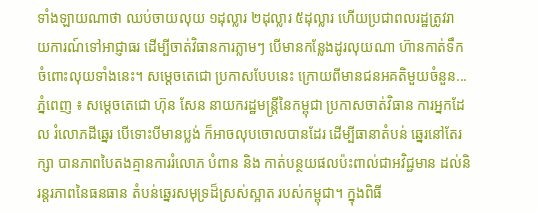ទាំងឡាយណាថា ឈប់ចាយលុយ ១ដុល្លារ ២ដុល្លារ ៥ដុល្លារ ហើយប្រជាពលរដ្ឋត្រូវរា យការណ៍ទៅអាជ្ញាធរ ដើម្បីចាត់វិធានការភ្លាមៗ បើមានកន្លែងដូរលុយណា ហ៊ានកាត់ទឹក ចំពោះលុយទាំងនេះ។ សម្ដេចតេជោ ប្រកាសបែបនេះ ក្រោយពីមានជនអគតិមួយចំនួន...
ភ្នំពេញ ៖ សម្ដេចតេជោ ហ៊ុន សែន នាយករដ្ឋមន្ដ្រីនៃកម្ពុជា ប្រកាសចាត់វិធាន ការអ្នកដែល រំលោភដីឆ្នេរ បើទោះបីមានប្លង់ ក៏អាចលុបចោលបានដែរ ដើម្បីធានាតំបន់ ឆ្នេរនៅតែរក្សា បានភាពបៃតងគ្មានការរំលោភ បំពាន និង កាត់បន្ថយផលប៉ះពាល់ជាអវិជ្ជមាន ដល់និរន្តរភាពនៃធនធាន តំបន់ឆ្នេរសមុទ្រដ៏ស្រស់ស្អាត របស់កម្ពុជា។ ក្នុងពិធី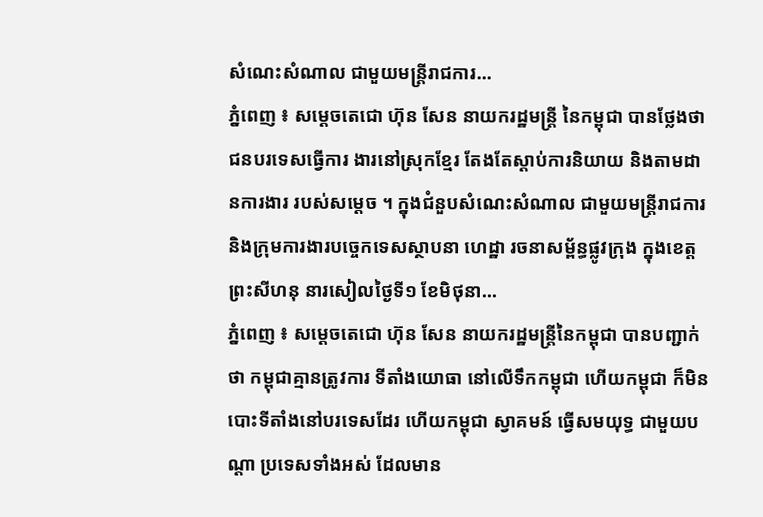សំណេះសំណាល ជាមួយមន្រ្តីរាជការ...
ភ្នំពេញ ៖ សម្ដេចតេជោ ហ៊ុន សែន នាយករដ្ឋមន្ដ្រី នៃកម្ពុជា បានថ្លែងថា ជនបរទេសធ្វើការ ងារនៅស្រុកខ្មែរ តែងតែស្ដាប់ការនិយាយ និងតាមដានការងារ របស់សម្ដេច ។ ក្នុងជំនួបសំណេះសំណាល ជាមួយមន្ត្រីរាជការ និងក្រុមការងារបច្ចេកទេសស្ថាបនា ហេដ្ឋា រចនាសម្ព័ន្ធផ្លូវក្រុង ក្នុងខេត្តព្រះសីហនុ នារសៀលថ្ងៃទី១ ខែមិថុនា...
ភ្នំពេញ ៖ សម្ដេចតេជោ ហ៊ុន សែន នាយករដ្ឋមន្ដ្រីនៃកម្ពុជា បានបញ្ជាក់ថា កម្ពុជាគ្មានត្រូវការ ទីតាំងយោធា នៅលើទឹកកម្ពុជា ហើយកម្ពុជា ក៏មិនបោះទីតាំងនៅបរទេសដែរ ហើយកម្ពុជា ស្វាគមន៍ ធ្វើសមយុទ្ធ ជាមួយបណ្ដា ប្រទេសទាំងអស់ ដែលមាន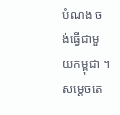បំណង ចង់ធ្វើជាមួយកម្ពុជា ។ សម្ដេចតេ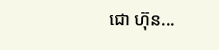ជោ ហ៊ុន...